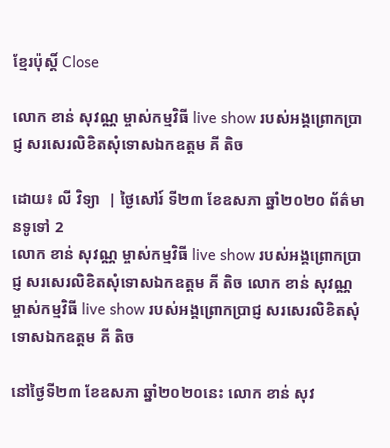ខ្មែរប៉ុស្ដិ៍ Close

លោក ខាន់ សុវណ្ណ ម្ចាស់កម្មវិធី live show របស់អង្គព្រោកប្រាជ្ញ សរសេរលិខិតសុំទោសឯកឧត្តម គី តិច

ដោយ៖ លី វិទ្យា  | ថ្ងៃសៅរ៍ ទី២៣ ខែឧសភា ឆ្នាំ២០២០ ព័ត៌មានទូទៅ 2
លោក ខាន់ សុវណ្ណ ម្ចាស់កម្មវិធី live show របស់អង្គព្រោកប្រាជ្ញ សរសេរលិខិតសុំទោសឯកឧត្តម គី តិច លោក ខាន់ សុវណ្ណ ម្ចាស់កម្មវិធី live show របស់អង្គព្រោកប្រាជ្ញ សរសេរលិខិតសុំទោសឯកឧត្តម គី តិច

នៅថ្ងៃទី២៣ ខែឧសភា ឆ្នាំ២០២០នេះ លោក ខាន់ សុវ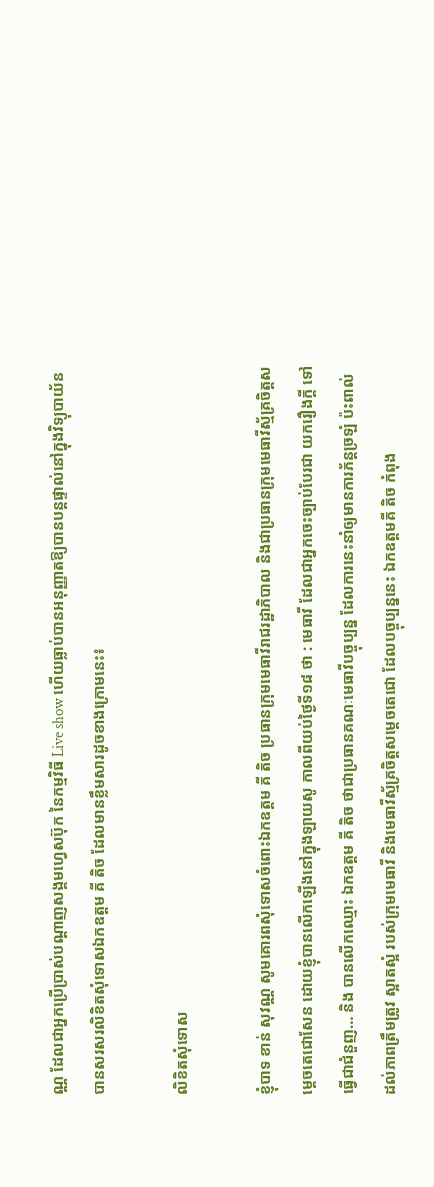ណ្ណ ដែលជាអ្នកប្រើប្រាស់បណ្តាញសង្គមហ្វេសប៊ុក នៃកម្មវិធី Live show ហើយធ្លាប់បានអនុញ្ញាតឱ្យបានបន្តផ្ទាល់នៅក្នុងវិទ្យុបាយ័ន បានសរសរលិខិតសុំទោសឯកឧត្តម គី តិច ដែលមានខ្លឹមសារដូចខាងក្រោមនេះ៖

លិខិតសុំទោស

ខ្ញុំបាទ ខាន់ សុវណ្ណ សូមគោរពសុំទោសចំពោះឯកឧត្តម គី តិច ប្រធានក្រុមមេធាវីរាជរដ្ឋាភិបាល និងជាប្រធានក្រុមមេធាវីស្ម័គ្រចិត្តសម្ដេចតេជោសែន ដោយខ្ញុំបានលើកឡើងនៅក្នុងឡាយសូ កាលពីយប់ថ្ងៃទី១៨ ថា : មេធាវី ដែលជាអ្នកចេះច្បាប់បែរជា យករឿងក្តី ទៅធ្វើជាជំនួញ… និង បានលើកឈ្មោះ ឯកឧត្តម គី តិច ថាជាប្រធានគណៈមេធាវីបច្ចុប្បន្ន ដែលការនេះនាំឲ្យមានការភ័ន្តច្រឡំ ប៉ះពាល់ដល់ភាពត្រឹមត្រូវ ស្អាតស្អំ របស់ក្រុមមេធាវី និងមេធាវីស្ម័គ្រចិត្តសម្តេចតេជោ ដែលបច្ចុប្បន្ននេះ ឯកឧត្តមគី តិច កំពុង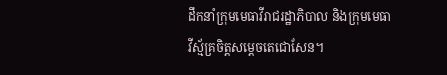ដឹកនាំក្រុមមេធាវីរាជរដ្ឋាភិបាល និងក្រុមមេធាវីស្ម័គ្រចិត្តសម្តេចតេជោសែន។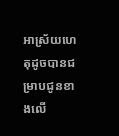អាស្រ័យហេតុដូចបានជម្រាបជូនខាងលើ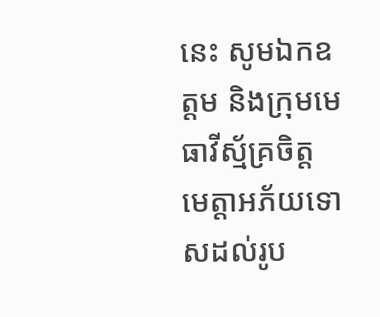នេះ សូមឯកឧត្តម និងក្រុមមេធាវីស្ម័គ្រចិត្ត មេត្តាអភ័យទោសដល់រូប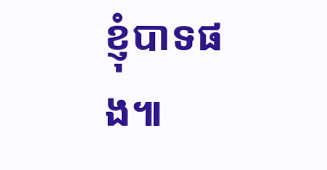ខ្ញុំបាទផង៕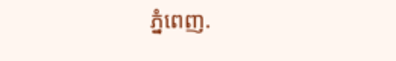ភ្នំពេញ.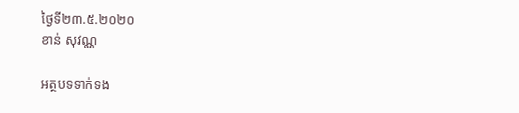ថ្ងៃទី២៣.៥.២០២០
ខាន់ សុវណ្ណ

អត្ថបទទាក់ទង